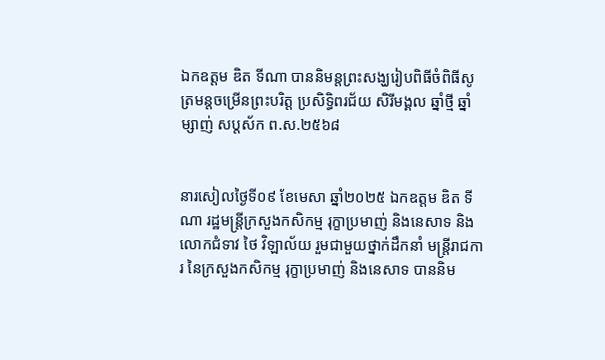ឯកឧត្តម ឌិត ទីណា បាននិមន្តព្រះសង្ឃរៀបពិធីចំពិធីសូត្រមន្តចម្រើនព្រះបរិត្ត ប្រសិទ្ធិពរជ័យ សិរីមង្គល ឆ្នាំថ្មី ឆ្នាំម្សាញ់ សប្តស័ក ព.ស.២៥៦៨


នារសៀលថ្ងៃទី០៩ ខែមេសា ឆ្នាំ២០២៥ ឯកឧត្តម ឌិត ទីណា រដ្ឋមន្រ្តីក្រសួងកសិកម្ម រុក្ខាប្រមាញ់ និងនេសាទ និងលោកជំទាវ ថៃ វិឡាល័យ រួមជាមួយថ្នាក់ដឹកនាំ មន្រ្តីរាជការ នៃក្រសួងកសិកម្ម រុក្ខាប្រមាញ់ និងនេសាទ បាននិម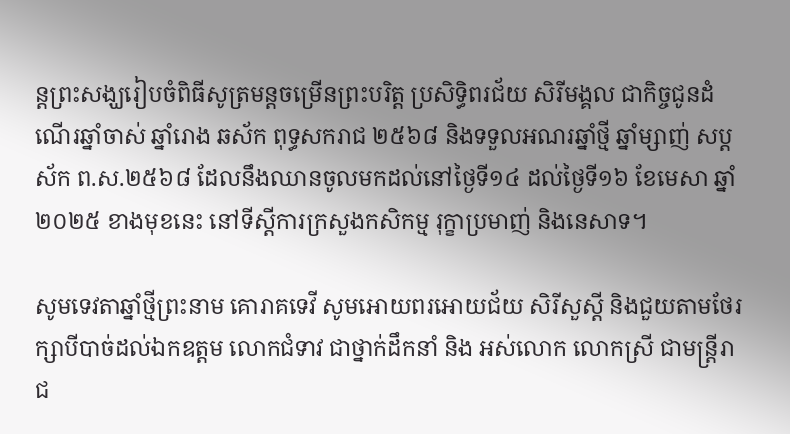ន្តព្រះសង្ឃរៀបចំពិធីសូត្រមន្តចម្រើនព្រះបរិត្ត ប្រសិទ្ធិពរជ័យ សិរីមង្គល ជាកិច្ចជូនដំណើរឆ្នាំចាស់ ឆ្នាំរោង ឆស័ក ពុទ្ធសករាជ ២៥៦៨ និងទទួលអណរឆ្នាំថ្មី ឆ្នាំម្សាញ់ សប្តស័ក ព.ស.២៥៦៨ ដែលនឹងឈានចូលមកដល់នៅថ្ងៃទី១៤ ដល់ថ្ងៃទី១៦ ខែមេសា ឆ្នាំ២០២៥ ខាងមុខនេះ នៅទីស្តីការក្រសួងកសិកម្ម រុក្ខាប្រមាញ់ និងនេសាទ។

សូមទេវតាឆ្នាំថ្មីព្រះនាម គោរាគទេវី សូមអោយពរអោយជ័យ សិរីសួស្តី និងជួយតាមថែរក្សាបីបាច់ដល់ឯកឧត្តម លោកជំទាវ ជាថ្នាក់ដឹកនាំ និង អស់លោក លោកស្រី ជាមន្ត្រីរាជ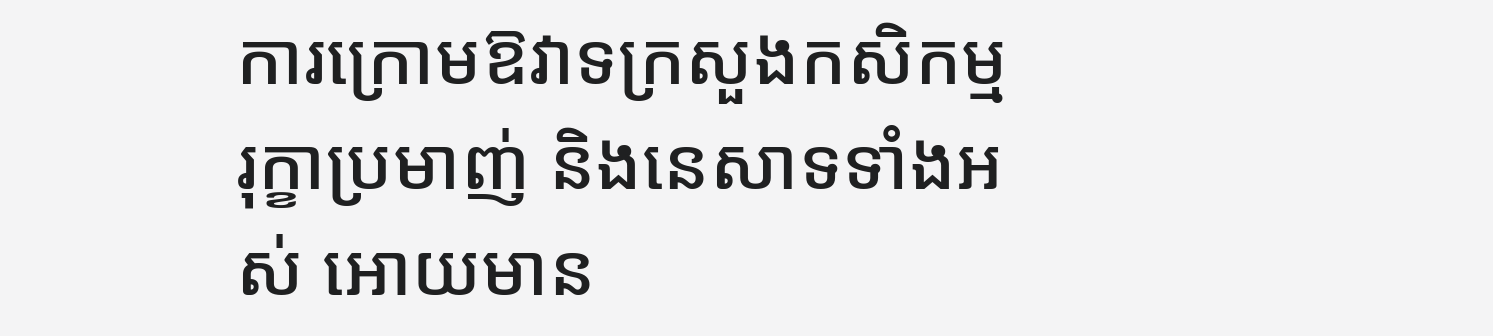ការក្រោមឱវាទក្រសួងកសិកម្ម រុក្ខាប្រមាញ់ និងនេសាទទាំងអស់ អោយមាន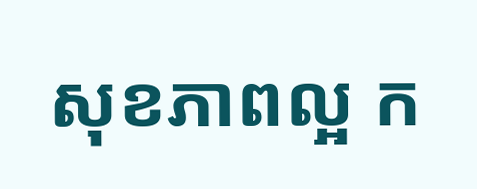សុខភាពល្អ ក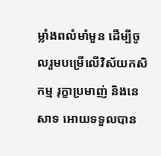ម្លាំងពលំមាំមួន ដើម្បីចូលរួមបម្រើលើវិស័យកសិកម្ម រុក្ខាប្រមាញ់ និងនេសាទ អោយទទួលបាន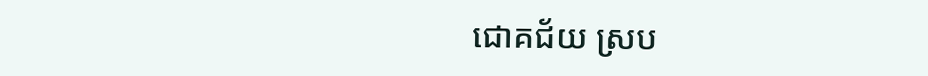ជោគជ័យ ស្រប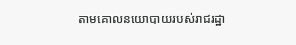តាមគោលនយោបាយរបស់រាជរដ្ឋា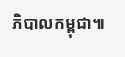ភិបាលកម្ពុជា៕